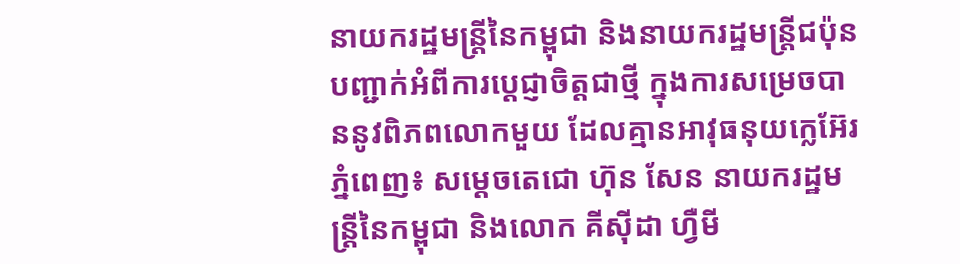នាយករដ្ឋមន្ដ្រីនៃកម្ពុជា និងនាយករដ្ឋមន្រ្តីជប៉ុន បញ្ជាក់អំពីការប្ដេជ្ញាចិត្តជាថ្មី ក្នុងការសម្រេចបាននូវពិភពលោកមួយ ដែលគ្មានអាវុធនុយក្លេអ៊ែរ
ភ្នំពេញ៖ សម្ដេចតេជោ ហ៊ុន សែន នាយករដ្ឋមន្ដ្រីនៃកម្ពុជា និងលោក គីស៊ីដា ហ្វឺមី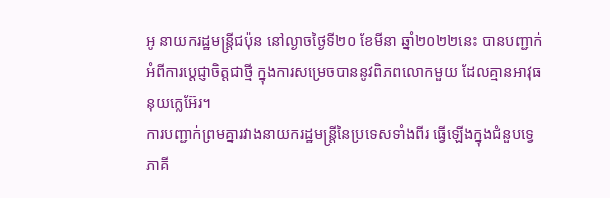អូ នាយករដ្ឋមន្រ្តីជប៉ុន នៅល្ងាចថ្ងៃទី២០ ខែមីនា ឆ្នាំ២០២២នេះ បានបញ្ជាក់អំពីការប្ដេជ្ញាចិត្តជាថ្មី ក្នុងការសម្រេចបាននូវពិភពលោកមួយ ដែលគ្មានអាវុធនុយក្លេអ៊ែរ។
ការបញ្ជាក់ព្រមគ្នារវាងនាយករដ្ឋមន្ដ្រីនៃប្រទេសទាំងពីរ ធ្វើឡើងក្នុងជំនួបទ្វេភាគី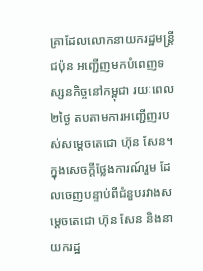គ្រាដែលលោកនាយករដ្ឋមន្ដ្រីជប៉ុន អញ្ជើញមកបំពេញទស្សនកិច្ចនៅកម្ពុជា រយៈពេល២ថ្ងៃ តបតាមការអញ្ជើញរបស់សម្ដេចតេជោ ហ៊ុន សែន។
ក្នុងសេចក្ដីថ្លែងការណ៍រួម ដែលចេញបន្ទាប់ពីជំនួបរវាងសម្ដេចតេជោ ហ៊ុន សែន និងនាយករដ្ឋ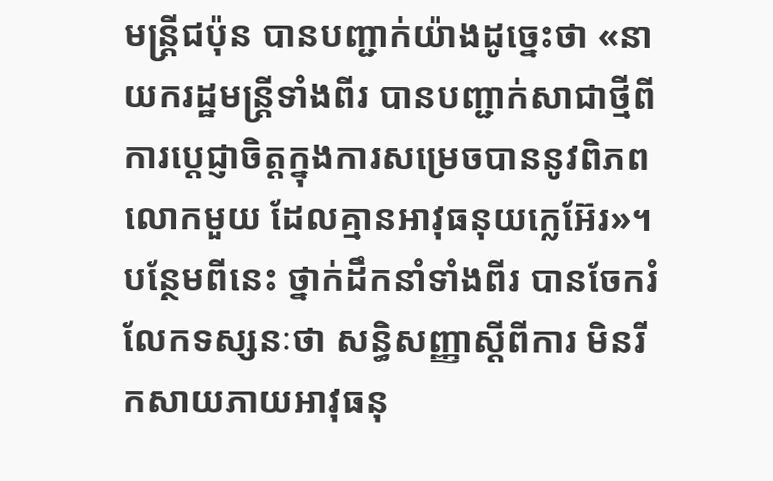មន្ដ្រីជប៉ុន បានបញ្ជាក់យ៉ាងដូច្នេះថា «នាយករដ្ឋមន្ត្រីទាំងពីរ បានបញ្ជាក់សាជាថ្មីពីការប្តេជ្ញាចិត្តក្នុងការសម្រេចបាននូវពិភពលោកមួយ ដែលគ្មានអាវុធនុយក្លេអ៊ែរ»។
បន្ថែមពីនេះ ថ្នាក់ដឹកនាំទាំងពីរ បានចែករំលែកទស្សនៈថា សន្ធិសញ្ញាស្តីពីការ មិនរីកសាយភាយអាវុធនុ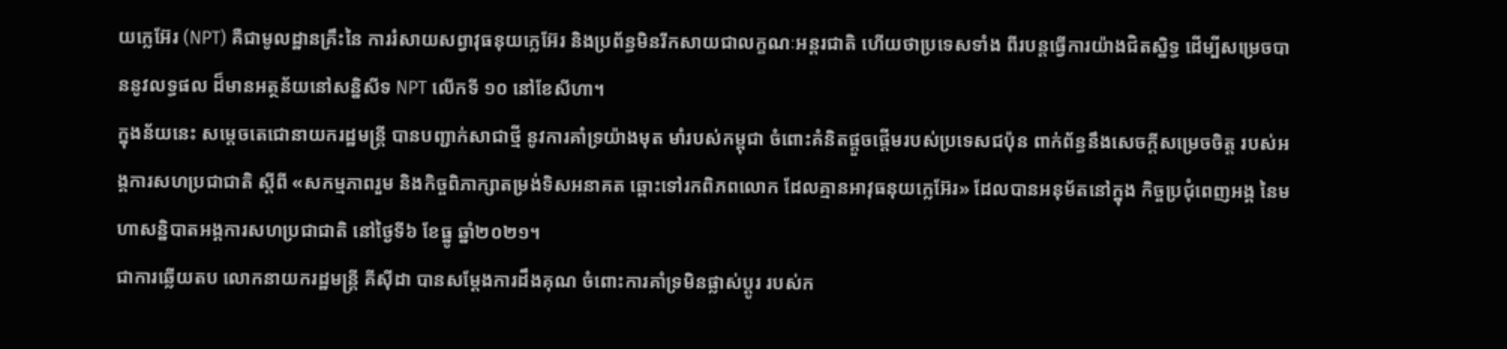យក្លេអ៊ែរ (NPT) គឺជាមូលដ្ឋានគ្រឹះនៃ ការរំសាយសព្វាវុធនុយក្លេអ៊ែរ និងប្រព័ន្ធមិនរីកសាយជាលក្ខណៈអន្តរជាតិ ហើយថាប្រទេសទាំង ពីរបន្តធ្វើការយ៉ាងជិតស្និទ្ធ ដើម្បីសម្រេចបាននូវលទ្ធផល ដ៏មានអត្ថន័យនៅសន្និសីទ NPT លើកទី ១០ នៅខែសីហា។
ក្នុងន័យនេះ សម្តេចតេជោនាយករដ្ឋមន្ត្រី បានបញ្ជាក់សាជាថ្មី នូវការគាំទ្រយ៉ាងមុត មាំរបស់កម្ពុជា ចំពោះគំនិតផ្តួចផ្តើមរបស់ប្រទេសជប៉ុន ពាក់ព័ន្ធនឹងសេចក្តីសម្រេចចិត្ត របស់អង្គការសហប្រជាជាតិ ស្តីពី «សកម្មភាពរួម និងកិច្ចពិភាក្សាតម្រង់ទិសអនាគត ឆ្ពោះទៅរកពិភពលោក ដែលគ្មានអាវុធនុយក្លេអ៊ែរ» ដែលបានអនុម័តនៅក្នុង កិច្ចប្រជុំពេញអង្គ នៃមហាសន្និបាតអង្គការសហប្រជាជាតិ នៅថ្ងៃទី៦ ខែធ្នូ ឆ្នាំ២០២១។
ជាការឆ្លើយតប លោកនាយករដ្ឋមន្ត្រី គីស៊ីដា បានសម្តែងការដឹងគុណ ចំពោះការគាំទ្រមិនផ្លាស់ប្តូរ របស់ក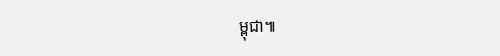ម្ពុជា៕